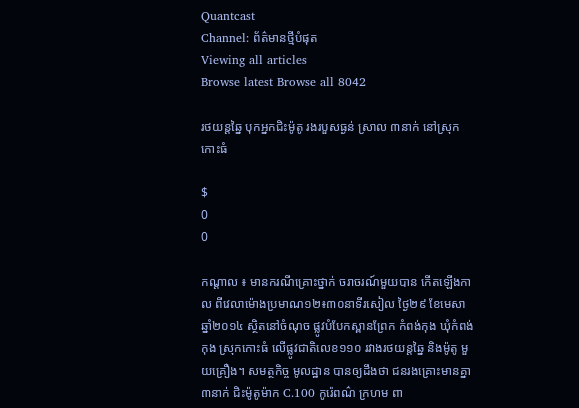Quantcast
Channel: ព័ត៌មានថ្មីបំផុត
Viewing all articles
Browse latest Browse all 8042

រថយន្តឆ្នៃ បុកអ្នកជិះម៉ូតូ រងរបួសធ្ងន់ ស្រាល ៣នាក់ នៅស្រុកកោះធំ

$
0
0

កណ្តាល ៖ មានករណីគ្រោះថ្នាក់ ចរាចរណ៍មួយបាន កើតឡើងកាល ពីវេលាម៉ោងប្រមាណ១២៖៣០នាទីរសៀល ថ្ងៃ២៩ ខែមេសា ឆ្នាំ២០១៤ ស្ថិតនៅចំណុច ផ្លូវបំបែកស្ពានព្រែក កំពង់កុង ឃុំកំពង់កុង ស្រុកកោះធំ លើផ្លូវជាតិលេខ១១០ រវាងរថយន្តឆ្នៃ និងម៉ូតូ មួយគ្រឿង។ សមត្ថកិច្ច មូលដ្ឋាន បានឲ្យដឹងថា ជនរងគ្រោះមានគ្នា ៣នាក់ ជិះម៉ូតូម៉ាក C.100 កូរ៉េពណ៌ ក្រហម ពា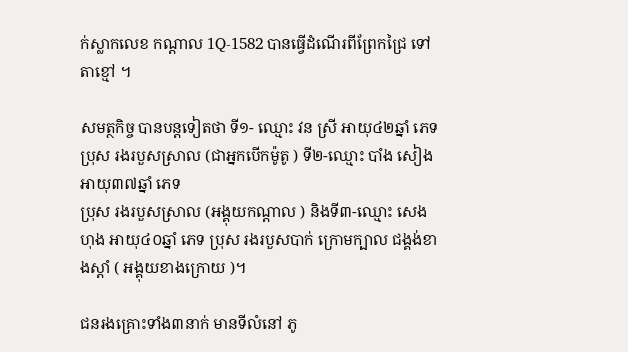ក់ស្លាកលេខ កណ្តាល 1Q-1582 បានធ្វើដំណើរពីព្រែកជ្រៃ ទៅតាខ្មៅ ។

សមត្ថកិច្ច បានបន្តទៀតថា ទី១- ឈ្មោះ វន ស្រី អាយុ៤២ឆ្នាំ ភេទប្រុស រងរបួសស្រាល (ជាអ្នកបើកម៉ូតូ ) ទី២-ឈ្មោះ បាំង សៀង អាយុ៣៧ឆ្នាំ ភេទ
ប្រុស រងរបួសស្រាល (អង្គុយកណ្តាល ) និងទី៣-ឈ្មោះ សេង ហុង អាយុ៤០ឆ្នាំ ភេទ ប្រុស រងរបួសបាក់ ក្រោមក្បាល ជង្គង់ខាងស្តាំ ( អង្គុយខាងក្រោយ )។

ជនរងគ្រោះទាំង៣នាក់ មានទីលំនៅ ភូ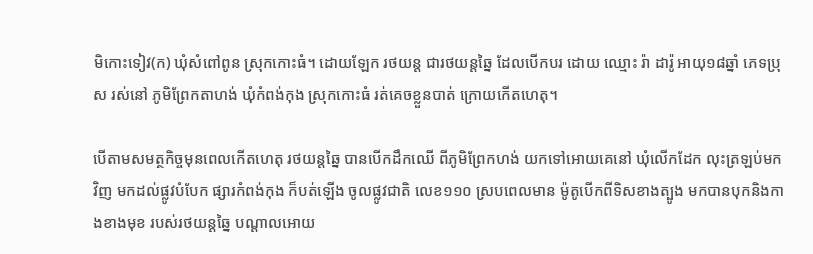មិកោះទៀវ(ក) ឃុំសំពៅពូន ស្រុកកោះធំ។ ដោយឡែក រថយន្ត ជារថយន្តឆ្នៃ ដែលបើកបរ ដោយ ឈ្មោះ រ៉ា ដារ៉ូ អាយុ១៨ឆ្នាំ ភេទប្រុស រស់នៅ ភូមិព្រែកតាហង់ ឃុំកំពង់កុង ស្រុកកោះធំ រត់គេចខ្លួនបាត់ ក្រោយកើតហេតុ។

បើតាមសមត្ថកិច្ចមុនពេលកើតហេតុ រថយន្តឆ្នៃ បានបើកដឹកឈើ ពីភូមិព្រែកហង់ យកទៅអោយគេនៅ ឃុំលើកដែក លុះត្រឡប់មកវិញ មកដល់ផ្លូវបំបែក ផ្សារកំពង់កុង ក៏បត់ឡើង ចូលផ្លូវជាតិ លេខ១១០ ស្របពេលមាន ម៉ូតូបើកពីទិសខាងត្បូង មកបានបុកនិងកាងខាងមុខ របស់រថយន្តឆ្នៃ បណ្តាលអោយ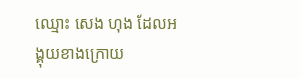ឈ្មោះ សេង ហុង ដែលអង្គុយខាងក្រោយ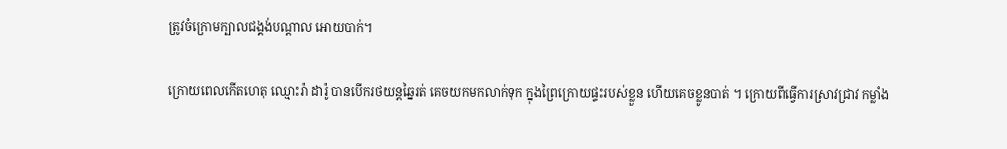ត្រូវចំក្រោមក្បាលជង្គង់បណ្តាល អោយបាក់។

ក្រោយពេលកើតហេតុ ឈ្មោះរ៉ា ដារ៉ូ បានបើករថយន្តឆ្នៃរត់ គេចយកមកលាក់ទុក ក្នុងព្រៃក្រោយផ្ទះរបស់ខ្លួន ហើយគេចខ្លូនបាត់ ។ ក្រោយពីធ្វើការស្រាវជ្រាវ កម្លាំង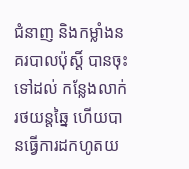ជំនាញ និងកម្លាំងនគរបាលប៉ុស្តិ៍ បានចុះទៅដល់ កន្លែងលាក់ រថយន្តឆ្នៃ ហើយបានធ្វើការដកហូតយ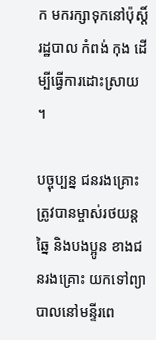ក មករក្សាទុកនៅប៉ុស្តិ៍រដ្ឋបាល កំពង់ កុង ដើម្បីធ្វើការដោះស្រាយ ។

បច្ចុប្បន្ន ជនរងគ្រោះ ត្រូវបានម្ចាស់រថយន្តឆ្នៃ និងបងប្អូន ខាងជនរងគ្រោះ យកទៅព្យាបាលនៅមន្ទីរពេ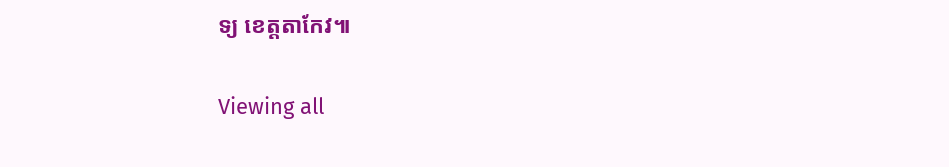ទ្យ ខេត្តតាកែវ៕


Viewing all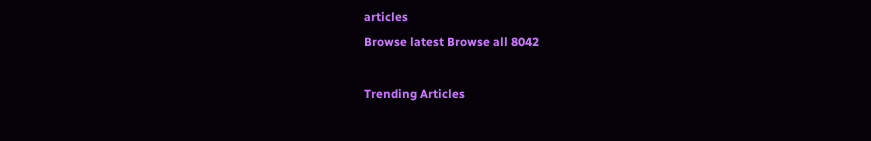articles
Browse latest Browse all 8042

Trending Articles